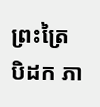ព្រះត្រៃបិដក ភា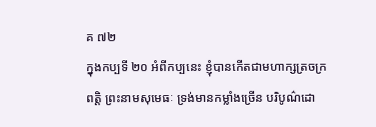គ ៧២
ក្នុងកប្បទី ២០ អំពីកប្បនេះ ខ្ញុំបានកើតជាមហាក្សត្រចក្រពត្តិ ព្រះនាមសុមេធៈ ទ្រង់មានកម្លាំងច្រើន បរិបូណ៌ដោ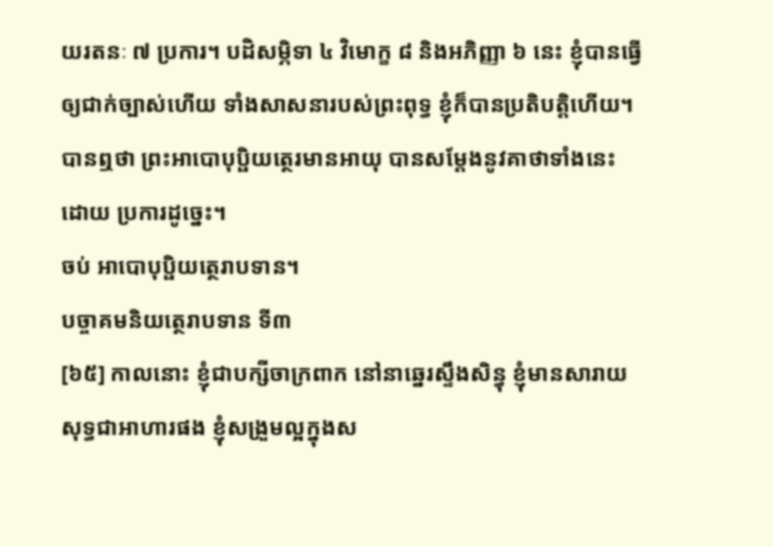យរតនៈ ៧ ប្រការ។ បដិសម្ភិទា ៤ វិមោក្ខ ៨ និងអភិញ្ញា ៦ នេះ ខ្ញុំបានធ្វើឲ្យជាក់ច្បាស់ហើយ ទាំងសាសនារបស់ព្រះពុទ្ធ ខ្ញុំក៏បានប្រតិបត្តិហើយ។
បានឮថា ព្រះអាបោបុប្ផិយត្ថេរមានអាយុ បានសម្តែងនូវគាថាទាំងនេះ ដោយ ប្រការដូច្នេះ។
ចប់ អាបោបុប្ផិយត្ថេរាបទាន។
បច្ចាគមនិយត្ថេរាបទាន ទី៣
[៦៥] កាលនោះ ខ្ញុំជាបក្សីចាក្រពាក នៅនាឆ្នេរស្ទឹងសិន្ធុ ខ្ញុំមានសារាយសុទ្ធជាអាហារផង ខ្ញុំសង្រួមល្អក្នុងស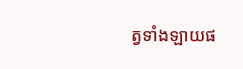ត្វទាំងឡាយផ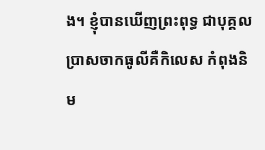ង។ ខ្ញុំបានឃើញព្រះពុទ្ធ ជាបុគ្គលប្រាសចាកធូលីគឺកិលេស កំពុងនិម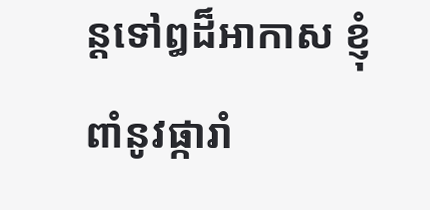ន្តទៅឰដ៏អាកាស ខ្ញុំពាំនូវផ្ការាំ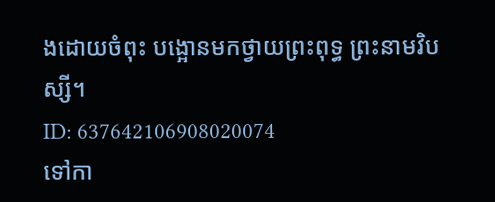ងដោយចំពុះ បង្អោនមកថ្វាយព្រះពុទ្ធ ព្រះនាមវិបស្សី។
ID: 637642106908020074
ទៅកា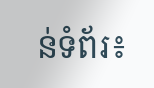ន់ទំព័រ៖